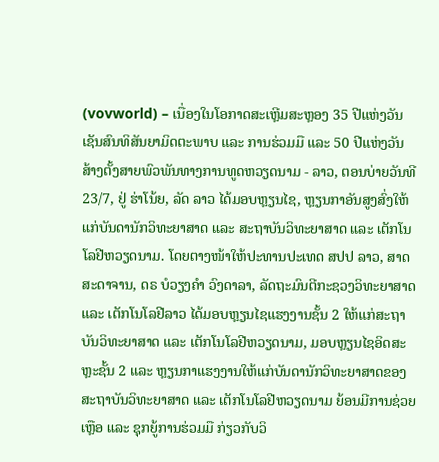(vovworld) – ເນື່ອງໃນໂອກາດສະເຫຼີມສະຫຼອງ 35 ປີແຫ່ງວັນເຊັນສົນທິສັນຍາມິດຕະພາບ ແລະ ການຮ່ວມມື ແລະ 50 ປີແຫ່ງວັນສ້າງຕັ້ງສາຍພົວພັນທາງການທູດຫວຽດນາມ - ລາວ, ຕອນບ່າຍວັນທີ 23/7, ຢູ່ ຮ່າໂນ້ຍ, ລັດ ລາວ ໄດ້ມອບຫຼຽນໄຊ, ຫຼຽນກາອັນສູງສົ່ງໃຫ້ແກ່ບັນດານັກວິທະຍາສາດ ແລະ ສະຖາບັນວິທະຍາສາດ ແລະ ເຕັກໂນໂລຢີຫວຽດນາມ. ໂດຍຕາງໜ້າໃຫ້ປະທານປະເທດ ສປປ ລາວ, ສາດສະດາຈານ, ດຣ ບໍວຽງຄຳ ວົງດາລາ, ລັດຖະມົນຕີກະຊວງວິທະຍາສາດ ແລະ ເຕັກໂນໂລຢີລາວ ໄດ້ມອບຫຼຽນໄຊແຮງງານຊັ້ນ 2 ໃຫ້ແກ່ສະຖາບັນວິທະຍາສາດ ແລະ ເຕັກໂນໂລຢີຫວຽດນາມ, ມອບຫຼຽນໄຊອິດສະຫຼະຊັ້ນ 2 ແລະ ຫຼຽນກາແຮງງານໃຫ້ແກ່ບັນດານັກວິທະຍາສາດຂອງສະຖາບັນວິທະຍາສາດ ແລະ ເຕັກໂນໂລຢີຫວຽດນາມ ຍ້ອນມີການຊ່ວຍເຫຼືອ ແລະ ຊຸກຍູ້ການຮ່ວມມື ກ່ຽວກັບວິ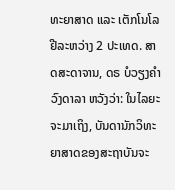ທະຍາສາດ ແລະ ເຕັກໂນໂລຢີລະຫວ່າງ 2 ປະເທດ. ສາດສະດາຈານ, ດຣ ບໍວຽງຄຳ ວົງດາລາ ຫວັງວ່າ: ໃນໄລຍະຈະມາເຖິງ, ບັນດານັກວິທະຍາສາດຂອງສະຖາບັນຈະ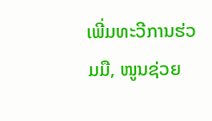ເພີ່ມທະວີການຮ່ວມມື, ໜູນຊ່ວຍ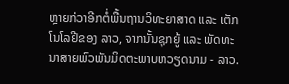ຫຼາຍກ່ວາອີກຕໍ່ພື້ນຖານວິທະຍາສາດ ແລະ ເຕັກໂນໂລຢີຂອງ ລາວ, ຈາກນັ້ນຊຸກຍູ້ ແລະ ພັດທະນາສາຍພົວພັນມິດຕະພາບຫວຽດນາມ - ລາວ.